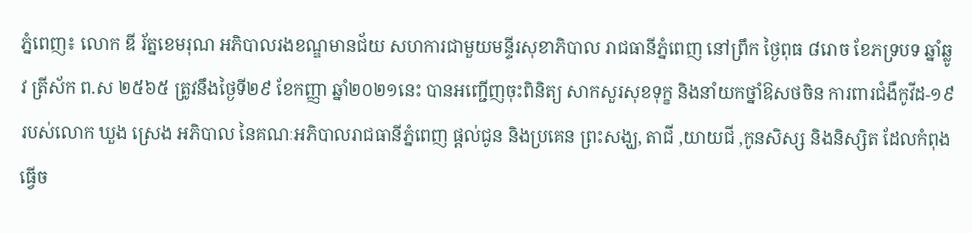ភ្នំពេញ៖ លោក ឌី រ័ត្នខេមរុណ អភិបាលរងខណ្ឌមានជ័យ សហការជាមួយមន្ទីរសុខាភិបាល រាជធានីភ្នំពេញ នៅព្រឹក ថ្ងៃពុធ ៨រោច ខែភទ្របទ ឆ្នាំឆ្លូវ ត្រីស័ក ព.ស ២៥៦៥ ត្រូវនឹងថ្ងៃទី២៩ ខែកញ្ញា ឆ្នាំ២០២១នេះ បានអញ្ជើញចុះពិនិត្យ សាកសួរសុខទុក្ខ និងនាំយកថ្នាំឱសថចិន ការពារជំងឺកូវីដ-១៩ របស់លោក ឃួង ស្រេង អភិបាល នៃគណៈអភិបាលរាជធានីភ្នំពេញ ផ្តល់ជូន និងប្រគេន ព្រះសង្ឃ, តាជី ,យាយជី ,កូនសិស្ស និងនិស្សិត ដែលកំពុងធ្វើច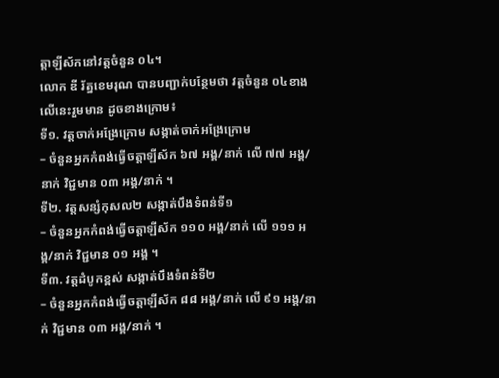ត្តាឡីស័កនៅវត្តចំនួន ០៤។
លោក ឌី រ័ត្នខេមរុណ បានបញ្ជាក់បន្ថែមថា វត្តចំនួន ០៤ខាងលេីនេះរួមមាន ដូចខាងក្រោម៖
ទី១. វត្តចាក់អង្រែក្រោម សង្កាត់ចាក់អង្រែក្រោម
– ចំនួនអ្នកកំពង់ធ្វើចត្តាឡីស័ក ៦៧ អង្គ/នាក់ លើ ៧៧ អង្គ/នាក់ វិជ្ជមាន ០៣ អង្គ/នាក់ ។
ទី២. វត្តសន្សំកុសល២ សង្កាត់បឹងទំពន់ទី១
– ចំនួនអ្នកកំពង់ធ្វើចត្តាឡីស័ក ១១០ អង្គ/នាក់ លើ ១១១ អង្គ/នាក់ វិជ្ជមាន ០១ អង្គ ។
ទី៣. វត្តដំបូកខ្ពស់ សង្កាត់បឹងទំពន់ទី២
– ចំនួនអ្នកកំពង់ធ្វើចត្តាឡីស័ក ៨៨ អង្គ/នាក់ លើ ៩១ អង្គ/នាក់ វិជ្ជមាន ០៣ អង្គ/នាក់ ។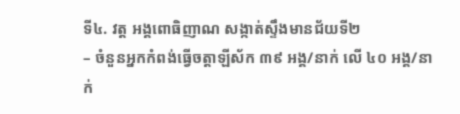ទី៤. វត្ត អង្គពោធិញាណ សង្កាត់ស្ទឹងមានជ័យទី២
– ចំនួនអ្នកកំពង់ធ្វើចត្តាឡីស័ក ៣៩ អង្គ/នាក់ លើ ៤០ អង្គ/នាក់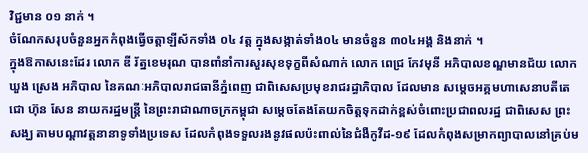វិជ្ជមាន ០១ នាក់ ។
ចំណែកសរុបចំនួនអ្នកកំពុងធ្វើចត្តាឡីស័កទាំង ០៤ វត្ត ក្នុងសង្កាត់ទាំង០៤ មានចំនួន ៣០៤អង្គ និងនាក់ ។
ក្នុងឱកាសនេះដែរ លោក ឌី រ័ត្នខេមរុណ បានពាំនាំការសួរសុខទុក្ខពីសំណាក់ លោក ពេជ្រ កែវមុនី អភិបាលខណ្ឌមានជ័យ លោក ឃួង ស្រេង អភិបាល នៃគណៈអភិបាលរាជធានីភ្នំពេញ ជាពិសេសប្រមុខរាជរដ្ធាភិបាល ដែលមាន សម្តេចអគ្គមហាសេនាបតីតេជោ ហ៊ុន សែន នាយករដ្ឋមន្ត្រី នៃព្រះរាជាណាចក្រកម្ពុជា សម្តេចតែងតែយកចិត្ដទុកដាក់ខ្ពស់ចំពោះប្រជាពលរដ្ឋ ជាពិសេស ព្រះសង្ឃ តាមបណ្តាវត្តនានាទូទាំងប្រទេស ដែលកំពុងទទួលរងនូវផលប៉ះពាល់នៃជំងឺកូវីដ-១៩ ដែលកំពុងសម្រាកព្យាបាលនៅគ្រប់ម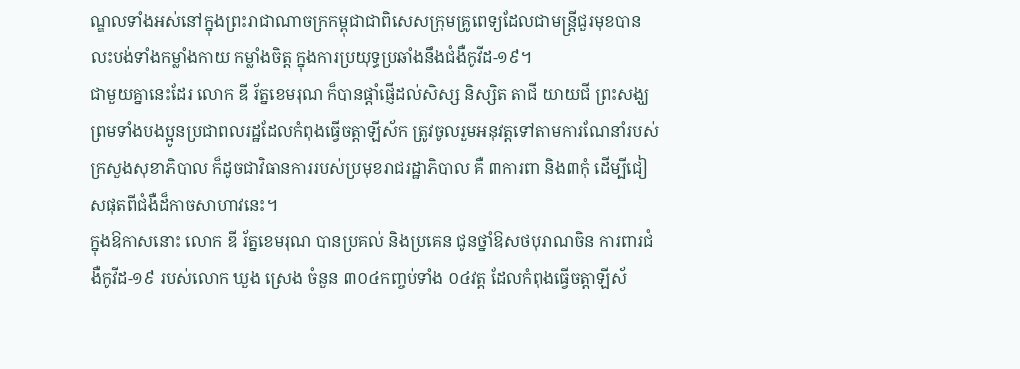ណ្ឌលទាំងអស់នៅក្នុងព្រះរាជាណាចក្រកម្ពុជាជាពិសេសក្រុមគ្រូពេទ្យដែលជាមន្រ្តីជួរមុខបានលះបង់ទាំងកម្លាំងកាយ កម្លាំងចិត្ត ក្នុងការប្រយុទ្ធប្រឆាំងនឹងជំងឺកូវីដ-១៩។
ជាមួយគ្នានេះដែរ លោក ឌី រ័ត្នខេមរុណ ក៏បានផ្តាំផ្ញើដល់សិស្ស និស្សិត តាជី យាយជី ព្រះសង្ឃ ព្រមទាំងបងប្អូនប្រជាពលរដ្ឋដែលកំពុងធ្វើចត្តាឡីស័ក ត្រូវចូលរួមអនុវត្តទៅតាមការណែនាំរបស់ក្រសួងសុខាភិបាល ក៏ដូចជាវិធានការរបស់ប្រមុខរាជរដ្ឋាភិបាល គឺ ៣ការពា និង៣កុំ ដើម្បីជៀសផុតពីជំងឺដ៏កាចសាហាវនេះ។
ក្នុងឱកាសនោះ លោក ឌី រ័ត្នខេមរុណ បានប្រគល់ និងប្រគេន ជូនថ្នាំឱសថបុរាណចិន ការពារជំងឺកូវីដ-១៩ របស់លោក ឃួង ស្រេង ចំនួន ៣០៤កញ្ចប់ទាំង ០៤វត្ត ដែលកំពុងធ្វើចត្តាឡីស័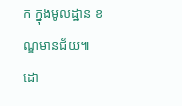ក ក្នុងមូលដ្ឋាន ខណ្ឌមានជ័យ៕
ដោ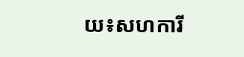យ៖សហការី